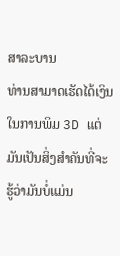ສາລະບານ
ທ່ານສາມາດເຮັດໄດ້ເງິນໃນການພິມ 3D ແຕ່ມັນເປັນສິ່ງສໍາຄັນທີ່ຈະຮູ້ວ່າມັນບໍ່ແມ່ນ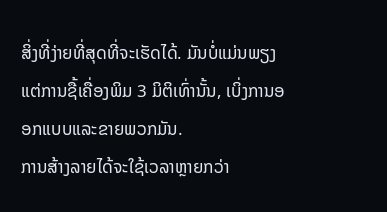ສິ່ງທີ່ງ່າຍທີ່ສຸດທີ່ຈະເຮັດໄດ້. ມັນບໍ່ແມ່ນພຽງແຕ່ການຊື້ເຄື່ອງພິມ 3 ມິຕິເທົ່ານັ້ນ, ເບິ່ງການອອກແບບແລະຂາຍພວກມັນ.
ການສ້າງລາຍໄດ້ຈະໃຊ້ເວລາຫຼາຍກວ່າ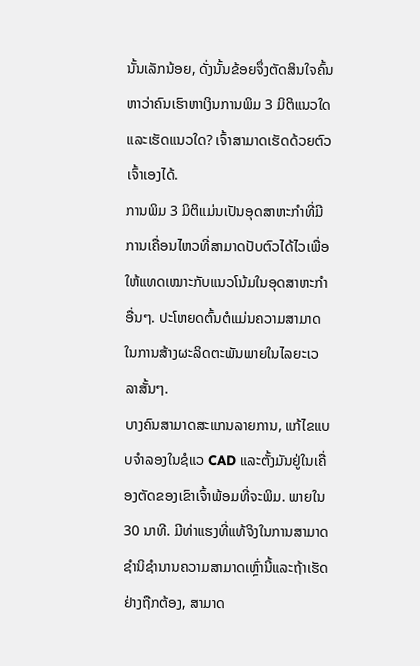ນັ້ນເລັກນ້ອຍ, ດັ່ງນັ້ນຂ້ອຍຈຶ່ງຕັດສິນໃຈຄົ້ນຫາວ່າຄົນເຮົາຫາເງິນການພິມ 3 ມິຕິແນວໃດ ແລະເຮັດແນວໃດ? ເຈົ້າສາມາດເຮັດດ້ວຍຕົວເຈົ້າເອງໄດ້.
ການພິມ 3 ມິຕິແມ່ນເປັນອຸດສາຫະກຳທີ່ມີການເຄື່ອນໄຫວທີ່ສາມາດປັບຕົວໄດ້ໄວເພື່ອໃຫ້ແທດເໝາະກັບແນວໂນ້ມໃນອຸດສາຫະກຳອື່ນໆ. ປະໂຫຍດຕົ້ນຕໍແມ່ນຄວາມສາມາດໃນການສ້າງຜະລິດຕະພັນພາຍໃນໄລຍະເວລາສັ້ນໆ.
ບາງຄົນສາມາດສະແກນລາຍການ, ແກ້ໄຂແບບຈໍາລອງໃນຊໍແວ CAD ແລະຕັ້ງມັນຢູ່ໃນເຄື່ອງຕັດຂອງເຂົາເຈົ້າພ້ອມທີ່ຈະພິມ. ພາຍໃນ 30 ນາທີ. ມີທ່າແຮງທີ່ແທ້ຈິງໃນການສາມາດຊໍານິຊໍານານຄວາມສາມາດເຫຼົ່ານີ້ແລະຖ້າເຮັດຢ່າງຖືກຕ້ອງ, ສາມາດ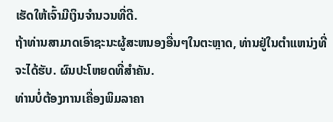ເຮັດໃຫ້ເຈົ້າມີເງິນຈໍານວນທີ່ດີ.
ຖ້າທ່ານສາມາດເອົາຊະນະຜູ້ສະຫນອງອື່ນໆໃນຕະຫຼາດ, ທ່ານຢູ່ໃນຕໍາແຫນ່ງທີ່ຈະໄດ້ຮັບ. ຜົນປະໂຫຍດທີ່ສໍາຄັນ.
ທ່ານບໍ່ຕ້ອງການເຄື່ອງພິມລາຄາ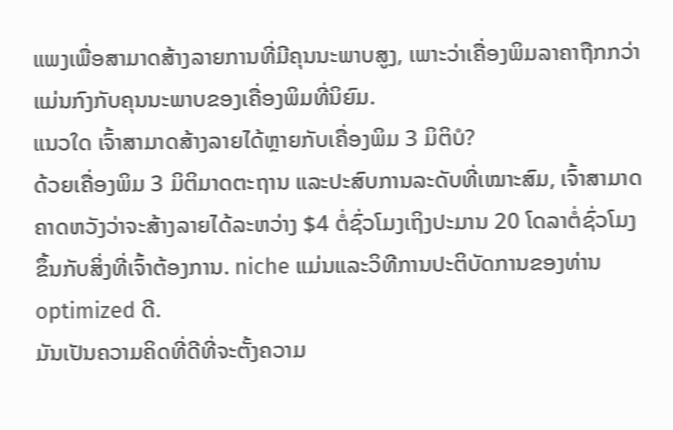ແພງເພື່ອສາມາດສ້າງລາຍການທີ່ມີຄຸນນະພາບສູງ, ເພາະວ່າເຄື່ອງພິມລາຄາຖືກກວ່າແມ່ນກົງກັບຄຸນນະພາບຂອງເຄື່ອງພິມທີ່ນິຍົມ.
ແນວໃດ ເຈົ້າສາມາດສ້າງລາຍໄດ້ຫຼາຍກັບເຄື່ອງພິມ 3 ມິຕິບໍ?
ດ້ວຍເຄື່ອງພິມ 3 ມິຕິມາດຕະຖານ ແລະປະສົບການລະດັບທີ່ເໝາະສົມ, ເຈົ້າສາມາດຄາດຫວັງວ່າຈະສ້າງລາຍໄດ້ລະຫວ່າງ $4 ຕໍ່ຊົ່ວໂມງເຖິງປະມານ 20 ໂດລາຕໍ່ຊົ່ວໂມງ ຂຶ້ນກັບສິ່ງທີ່ເຈົ້າຕ້ອງການ. niche ແມ່ນແລະວິທີການປະຕິບັດການຂອງທ່ານ optimized ດີ.
ມັນເປັນຄວາມຄິດທີ່ດີທີ່ຈະຕັ້ງຄວາມ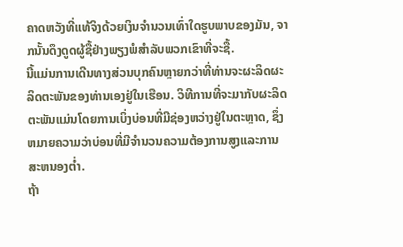ຄາດຫວັງທີ່ແທ້ຈິງດ້ວຍເງິນຈໍານວນເທົ່າໃດຮູບພາບຂອງມັນ, ຈາກນັ້ນດຶງດູດຜູ້ຊື້ຢ່າງພຽງພໍສໍາລັບພວກເຂົາທີ່ຈະຊື້.
ນີ້ແມ່ນການເດີນທາງສ່ວນບຸກຄົນຫຼາຍກວ່າທີ່ທ່ານຈະຜະລິດຜະລິດຕະພັນຂອງທ່ານເອງຢູ່ໃນເຮືອນ. ວິທີການທີ່ຈະມາກັບຜະລິດຕະພັນແມ່ນໂດຍການເບິ່ງບ່ອນທີ່ມີຊ່ອງຫວ່າງຢູ່ໃນຕະຫຼາດ, ຊຶ່ງຫມາຍຄວາມວ່າບ່ອນທີ່ມີຈໍານວນຄວາມຕ້ອງການສູງແລະການສະຫນອງຕໍ່າ.
ຖ້າ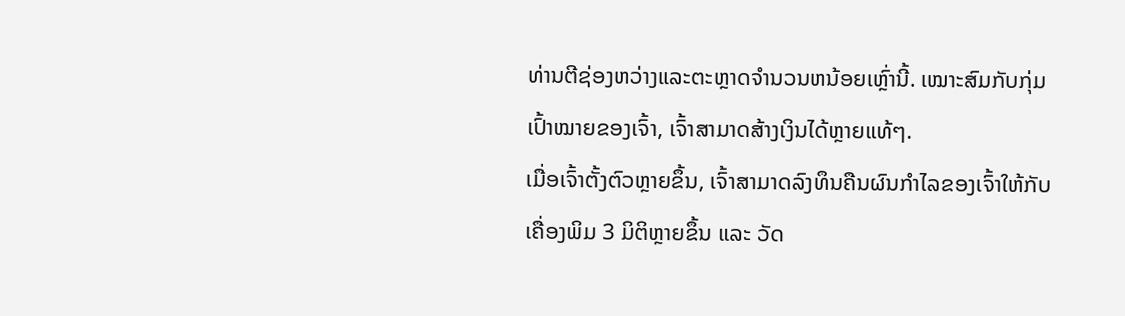ທ່ານຕີຊ່ອງຫວ່າງແລະຕະຫຼາດຈໍານວນຫນ້ອຍເຫຼົ່ານີ້. ເໝາະສົມກັບກຸ່ມເປົ້າໝາຍຂອງເຈົ້າ, ເຈົ້າສາມາດສ້າງເງິນໄດ້ຫຼາຍແທ້ໆ.
ເມື່ອເຈົ້າຕັ້ງຕົວຫຼາຍຂຶ້ນ, ເຈົ້າສາມາດລົງທຶນຄືນຜົນກຳໄລຂອງເຈົ້າໃຫ້ກັບເຄື່ອງພິມ 3 ມິຕິຫຼາຍຂຶ້ນ ແລະ ວັດ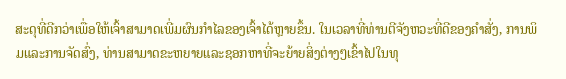ສະດຸທີ່ດີກວ່າເພື່ອໃຫ້ເຈົ້າສາມາດເພີ່ມຜົນກຳໄລຂອງເຈົ້າໄດ້ຫຼາຍຂຶ້ນ. ໃນເວລາທີ່ທ່ານຕີຈັງຫວະທີ່ດີຂອງຄໍາສັ່ງ, ການພິມແລະການຈັດສົ່ງ, ທ່ານສາມາດຂະຫຍາຍແລະຊອກຫາທີ່ຈະຍ້າຍສິ່ງຕ່າງໆເຂົ້າໄປໃນທຸ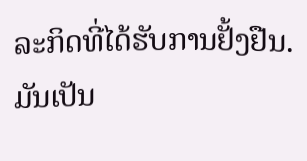ລະກິດທີ່ໄດ້ຮັບການຢັ້ງຢືນ.
ມັນເປັນ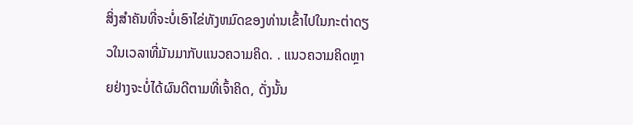ສິ່ງສໍາຄັນທີ່ຈະບໍ່ເອົາໄຂ່ທັງຫມົດຂອງທ່ານເຂົ້າໄປໃນກະຕ່າດຽວໃນເວລາທີ່ມັນມາກັບແນວຄວາມຄິດ. . ແນວຄວາມຄິດຫຼາຍຢ່າງຈະບໍ່ໄດ້ຜົນດີຕາມທີ່ເຈົ້າຄິດ, ດັ່ງນັ້ນ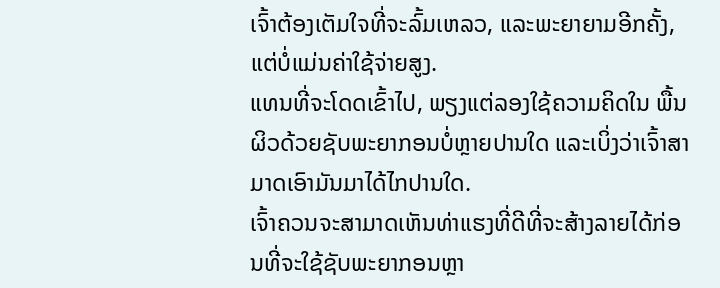ເຈົ້າຕ້ອງເຕັມໃຈທີ່ຈະລົ້ມເຫລວ, ແລະພະຍາຍາມອີກຄັ້ງ, ແຕ່ບໍ່ແມ່ນຄ່າໃຊ້ຈ່າຍສູງ.
ແທນທີ່ຈະໂດດເຂົ້າໄປ, ພຽງແຕ່ລອງໃຊ້ຄວາມຄິດໃນ ພື້ນຜິວດ້ວຍຊັບພະຍາກອນບໍ່ຫຼາຍປານໃດ ແລະເບິ່ງວ່າເຈົ້າສາມາດເອົາມັນມາໄດ້ໄກປານໃດ.
ເຈົ້າຄວນຈະສາມາດເຫັນທ່າແຮງທີ່ດີທີ່ຈະສ້າງລາຍໄດ້ກ່ອນທີ່ຈະໃຊ້ຊັບພະຍາກອນຫຼາ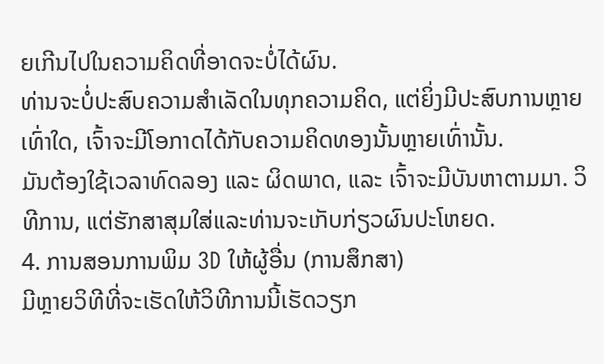ຍເກີນໄປໃນຄວາມຄິດທີ່ອາດຈະບໍ່ໄດ້ຜົນ.
ທ່ານຈະບໍ່ປະສົບຄວາມສຳເລັດໃນທຸກຄວາມຄິດ, ແຕ່ຍິ່ງມີປະສົບການຫຼາຍເທົ່າໃດ, ເຈົ້າຈະມີໂອກາດໄດ້ກັບຄວາມຄິດທອງນັ້ນຫຼາຍເທົ່ານັ້ນ.
ມັນຕ້ອງໃຊ້ເວລາທົດລອງ ແລະ ຜິດພາດ, ແລະ ເຈົ້າຈະມີບັນຫາຕາມມາ. ວິທີການ, ແຕ່ຮັກສາສຸມໃສ່ແລະທ່ານຈະເກັບກ່ຽວຜົນປະໂຫຍດ.
4. ການສອນການພິມ 3D ໃຫ້ຜູ້ອື່ນ (ການສຶກສາ)
ມີຫຼາຍວິທີທີ່ຈະເຮັດໃຫ້ວິທີການນີ້ເຮັດວຽກ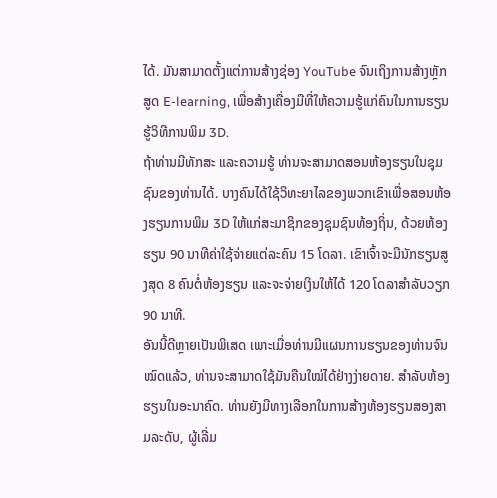ໄດ້. ມັນສາມາດຕັ້ງແຕ່ການສ້າງຊ່ອງ YouTube ຈົນເຖິງການສ້າງຫຼັກສູດ E-learning, ເພື່ອສ້າງເຄື່ອງມືທີ່ໃຫ້ຄວາມຮູ້ແກ່ຄົນໃນການຮຽນຮູ້ວິທີການພິມ 3D.
ຖ້າທ່ານມີທັກສະ ແລະຄວາມຮູ້ ທ່ານຈະສາມາດສອນຫ້ອງຮຽນໃນຊຸມຊົນຂອງທ່ານໄດ້. ບາງຄົນໄດ້ໃຊ້ວິທະຍາໄລຂອງພວກເຂົາເພື່ອສອນຫ້ອງຮຽນການພິມ 3D ໃຫ້ແກ່ສະມາຊິກຂອງຊຸມຊົນທ້ອງຖິ່ນ, ດ້ວຍຫ້ອງຮຽນ 90 ນາທີຄ່າໃຊ້ຈ່າຍແຕ່ລະຄົນ 15 ໂດລາ. ເຂົາເຈົ້າຈະມີນັກຮຽນສູງສຸດ 8 ຄົນຕໍ່ຫ້ອງຮຽນ ແລະຈະຈ່າຍເງິນໃຫ້ໄດ້ 120 ໂດລາສຳລັບວຽກ 90 ນາທີ.
ອັນນີ້ດີຫຼາຍເປັນພິເສດ ເພາະເມື່ອທ່ານມີແຜນການຮຽນຂອງທ່ານຈົນໝົດແລ້ວ, ທ່ານຈະສາມາດໃຊ້ມັນຄືນໃໝ່ໄດ້ຢ່າງງ່າຍດາຍ. ສໍາລັບຫ້ອງຮຽນໃນອະນາຄົດ. ທ່ານຍັງມີທາງເລືອກໃນການສ້າງຫ້ອງຮຽນສອງສາມລະດັບ, ຜູ້ເລີ່ມ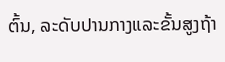ຕົ້ນ, ລະດັບປານກາງແລະຂັ້ນສູງຖ້າ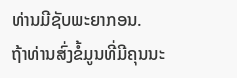ທ່ານມີຊັບພະຍາກອນ.
ຖ້າທ່ານສົ່ງຂໍ້ມູນທີ່ມີຄຸນນະ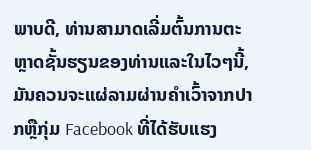ພາບດີ, ທ່ານສາມາດເລີ່ມຕົ້ນການຕະຫຼາດຊັ້ນຮຽນຂອງທ່ານແລະໃນໄວໆນີ້, ມັນຄວນຈະແຜ່ລາມຜ່ານຄໍາເວົ້າຈາກປາກຫຼືກຸ່ມ Facebook ທີ່ໄດ້ຮັບແຮງ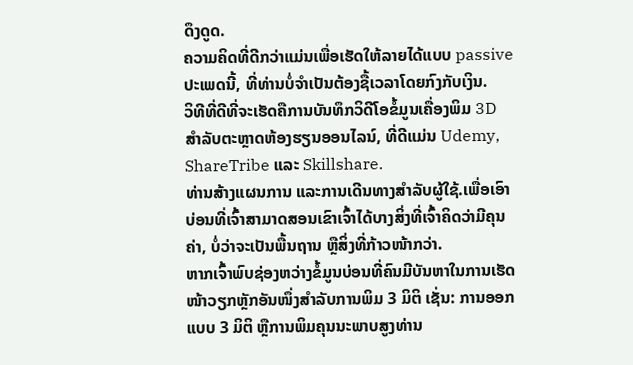ດຶງດູດ.
ຄວາມຄິດທີ່ດີກວ່າແມ່ນເພື່ອເຮັດໃຫ້ລາຍໄດ້ແບບ passive ປະເພດນີ້, ທີ່ທ່ານບໍ່ຈໍາເປັນຕ້ອງຊື້ເວລາໂດຍກົງກັບເງິນ.
ວິທີທີ່ດີທີ່ຈະເຮັດຄືການບັນທຶກວິດີໂອຂໍ້ມູນເຄື່ອງພິມ 3D ສໍາລັບຕະຫຼາດຫ້ອງຮຽນອອນໄລນ໌, ທີ່ດີແມ່ນ Udemy, ShareTribe ແລະ Skillshare.
ທ່ານສ້າງແຜນການ ແລະການເດີນທາງສໍາລັບຜູ້ໃຊ້.ເພື່ອເອົາບ່ອນທີ່ເຈົ້າສາມາດສອນເຂົາເຈົ້າໄດ້ບາງສິ່ງທີ່ເຈົ້າຄິດວ່າມີຄຸນຄ່າ, ບໍ່ວ່າຈະເປັນພື້ນຖານ ຫຼືສິ່ງທີ່ກ້າວໜ້າກວ່າ.
ຫາກເຈົ້າພົບຊ່ອງຫວ່າງຂໍ້ມູນບ່ອນທີ່ຄົນມີບັນຫາໃນການເຮັດໜ້າວຽກຫຼັກອັນໜຶ່ງສຳລັບການພິມ 3 ມິຕິ ເຊັ່ນ: ການອອກແບບ 3 ມິຕິ ຫຼືການພິມຄຸນນະພາບສູງທ່ານ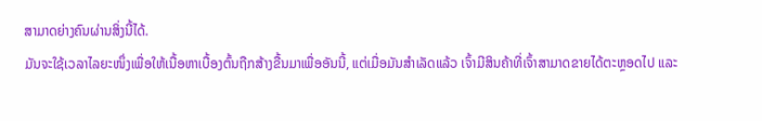ສາມາດຍ່າງຄົນຜ່ານສິ່ງນີ້ໄດ້.
ມັນຈະໃຊ້ເວລາໄລຍະໜຶ່ງເພື່ອໃຫ້ເນື້ອຫາເບື້ອງຕົ້ນຖືກສ້າງຂື້ນມາເພື່ອອັນນີ້, ແຕ່ເມື່ອມັນສຳເລັດແລ້ວ ເຈົ້າມີສິນຄ້າທີ່ເຈົ້າສາມາດຂາຍໄດ້ຕະຫຼອດໄປ ແລະ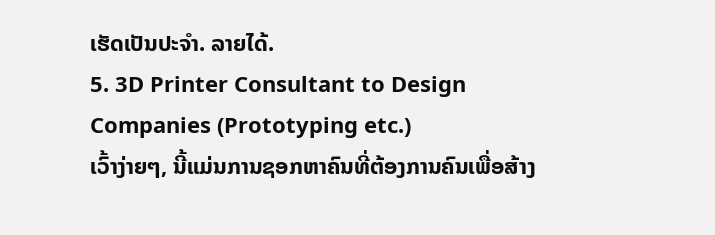ເຮັດເປັນປະຈຳ. ລາຍໄດ້.
5. 3D Printer Consultant to Design Companies (Prototyping etc.)
ເວົ້າງ່າຍໆ, ນີ້ແມ່ນການຊອກຫາຄົນທີ່ຕ້ອງການຄົນເພື່ອສ້າງ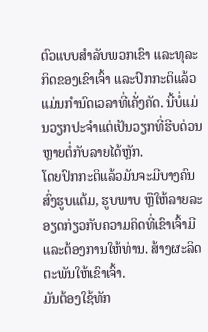ຕົວແບບສໍາລັບພວກເຂົາ ແລະທຸລະກິດຂອງເຂົາເຈົ້າ ແລະປົກກະຕິແລ້ວແມ່ນກໍານົດເວລາທີ່ເຄັ່ງຄັດ. ນີ້ບໍ່ແມ່ນວຽກປະຈຳແຕ່ເປັນວຽກທີ່ຮີບດ່ວນຫຼາຍຕໍ່ກັບລາຍໄດ້ຫຼັກ.
ໂດຍປົກກະຕິແລ້ວມັນຈະມີບາງຄົນສົ່ງຮູບແຕ້ມ, ຮູບພາບ ຫຼືໃຫ້ລາຍລະອຽດກ່ຽວກັບຄວາມຄິດທີ່ເຂົາເຈົ້າມີ ແລະຕ້ອງການໃຫ້ທ່ານ. ສ້າງຜະລິດຕະພັນໃຫ້ເຂົາເຈົ້າ.
ມັນຕ້ອງໃຊ້ທັກ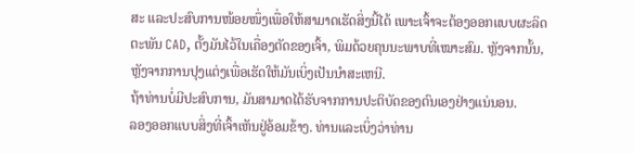ສະ ແລະປະສົບການໜ້ອຍໜຶ່ງເພື່ອໃຫ້ສາມາດເຮັດສິ່ງນີ້ໄດ້ ເພາະເຈົ້າຈະຕ້ອງອອກແບບຜະລິດຕະພັນ CAD, ຕັ້ງມັນໄວ້ໃນເຄື່ອງຕັດຂອງເຈົ້າ, ພິມດ້ວຍຄຸນນະພາບທີ່ເໝາະສົມ. ຫຼັງຈາກນັ້ນ, ຫຼັງຈາກການປຸງແຕ່ງເພື່ອເຮັດໃຫ້ມັນເບິ່ງເປັນນໍາສະເຫນີ.
ຖ້າທ່ານບໍ່ມີປະສົບການ, ມັນສາມາດໄດ້ຮັບຈາກການປະຕິບັດຂອງຕົນເອງຢ່າງແນ່ນອນ.
ລອງອອກແບບສິ່ງທີ່ເຈົ້າເຫັນຢູ່ອ້ອມຂ້າງ. ທ່ານແລະເບິ່ງວ່າທ່ານ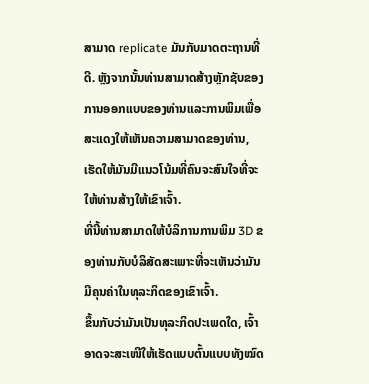ສາມາດ replicate ມັນກັບມາດຕະຖານທີ່ດີ. ຫຼັງຈາກນັ້ນທ່ານສາມາດສ້າງຫຼັກຊັບຂອງການອອກແບບຂອງທ່ານແລະການພິມເພື່ອສະແດງໃຫ້ເຫັນຄວາມສາມາດຂອງທ່ານ, ເຮັດໃຫ້ມັນມີແນວໂນ້ມທີ່ຄົນຈະສົນໃຈທີ່ຈະໃຫ້ທ່ານສ້າງໃຫ້ເຂົາເຈົ້າ.
ທີ່ນີ້ທ່ານສາມາດໃຫ້ບໍລິການການພິມ 3D ຂອງທ່ານກັບບໍລິສັດສະເພາະທີ່ຈະເຫັນວ່າມັນມີຄຸນຄ່າໃນທຸລະກິດຂອງເຂົາເຈົ້າ.
ຂຶ້ນກັບວ່າມັນເປັນທຸລະກິດປະເພດໃດ, ເຈົ້າອາດຈະສະເໜີໃຫ້ເຮັດແບບຕົ້ນແບບທັງໝົດ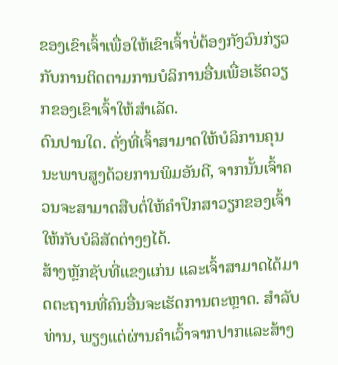ຂອງເຂົາເຈົ້າເພື່ອໃຫ້ເຂົາເຈົ້າບໍ່ຕ້ອງກັງວົນກ່ຽວກັບການຕິດຕາມການບໍລິການອື່ນເພື່ອເຮັດວຽກຂອງເຂົາເຈົ້າໃຫ້ສໍາເລັດ.
ດົນປານໃດ. ດັ່ງທີ່ເຈົ້າສາມາດໃຫ້ບໍລິການຄຸນນະພາບສູງດ້ວຍການພິມອັນດີ, ຈາກນັ້ນເຈົ້າຄວນຈະສາມາດສືບຕໍ່ໃຫ້ຄໍາປຶກສາວຽກຂອງເຈົ້າໃຫ້ກັບບໍລິສັດຕ່າງໆໄດ້.
ສ້າງຫຼັກຊັບທີ່ແຂງແກ່ນ ແລະເຈົ້າສາມາດໄດ້ມາດຕະຖານທີ່ຄົນອື່ນຈະເຮັດການຕະຫຼາດ. ສໍາລັບທ່ານ, ພຽງແຕ່ຜ່ານຄໍາເວົ້າຈາກປາກແລະສ້າງ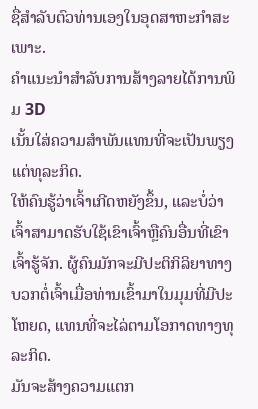ຊື່ສໍາລັບຕົວທ່ານເອງໃນອຸດສາຫະກໍາສະເພາະ.
ຄໍາແນະນໍາສໍາລັບການສ້າງລາຍໄດ້ການພິມ 3D
ເນັ້ນໃສ່ຄວາມສໍາພັນແທນທີ່ຈະເປັນພຽງແຕ່ທຸລະກິດ.
ໃຫ້ຄົນຮູ້ວ່າເຈົ້າເກີດຫຍັງຂຶ້ນ, ແລະບໍ່ວ່າເຈົ້າສາມາດຮັບໃຊ້ເຂົາເຈົ້າຫຼືຄົນອື່ນທີ່ເຂົາເຈົ້າຮູ້ຈັກ. ຜູ້ຄົນມັກຈະມີປະຕິກິລິຍາທາງບວກຕໍ່ເຈົ້າເມື່ອທ່ານເຂົ້າມາໃນມຸມທີ່ມີປະໂຫຍດ, ແທນທີ່ຈະໄລ່ຕາມໂອກາດທາງທຸລະກິດ.
ມັນຈະສ້າງຄວາມແຕກ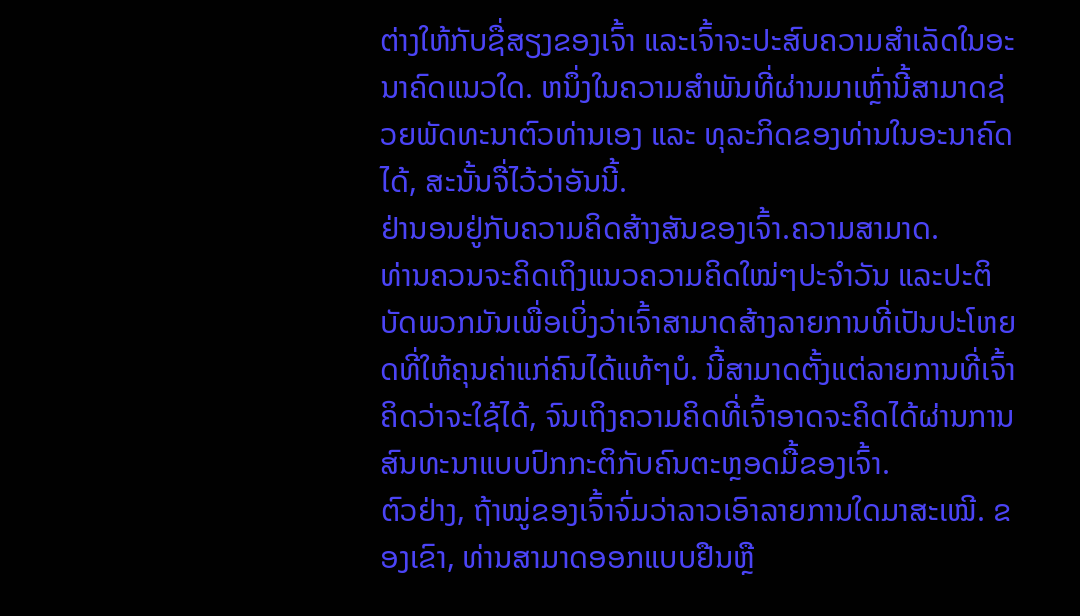ຕ່າງໃຫ້ກັບຊື່ສຽງຂອງເຈົ້າ ແລະເຈົ້າຈະປະສົບຄວາມສຳເລັດໃນອະນາຄົດແນວໃດ. ຫນຶ່ງໃນຄວາມສຳພັນທີ່ຜ່ານມາເຫຼົ່ານີ້ສາມາດຊ່ວຍພັດທະນາຕົວທ່ານເອງ ແລະ ທຸລະກິດຂອງທ່ານໃນອະນາຄົດໄດ້, ສະນັ້ນຈື່ໄວ້ວ່າອັນນີ້.
ຢ່ານອນຢູ່ກັບຄວາມຄິດສ້າງສັນຂອງເຈົ້າ.ຄວາມສາມາດ.
ທ່ານຄວນຈະຄິດເຖິງແນວຄວາມຄິດໃໝ່ໆປະຈໍາວັນ ແລະປະຕິບັດພວກມັນເພື່ອເບິ່ງວ່າເຈົ້າສາມາດສ້າງລາຍການທີ່ເປັນປະໂຫຍດທີ່ໃຫ້ຄຸນຄ່າແກ່ຄົນໄດ້ແທ້ໆບໍ. ນີ້ສາມາດຕັ້ງແຕ່ລາຍການທີ່ເຈົ້າຄິດວ່າຈະໃຊ້ໄດ້, ຈົນເຖິງຄວາມຄິດທີ່ເຈົ້າອາດຈະຄິດໄດ້ຜ່ານການສົນທະນາແບບປົກກະຕິກັບຄົນຕະຫຼອດມື້ຂອງເຈົ້າ.
ຕົວຢ່າງ, ຖ້າໝູ່ຂອງເຈົ້າຈົ່ມວ່າລາວເອົາລາຍການໃດມາສະເໝີ. ຂອງເຂົາ, ທ່ານສາມາດອອກແບບຢືນຫຼື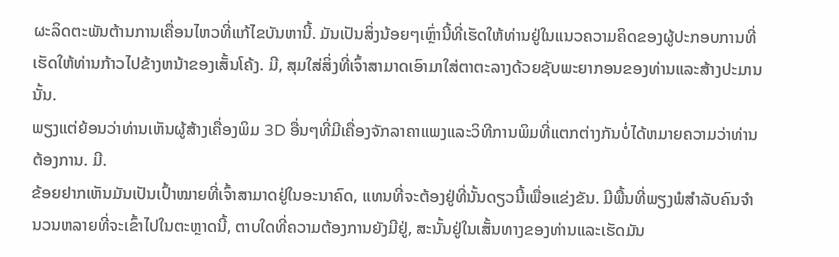ຜະລິດຕະພັນຕ້ານການເຄື່ອນໄຫວທີ່ແກ້ໄຂບັນຫານີ້. ມັນເປັນສິ່ງນ້ອຍໆເຫຼົ່ານີ້ທີ່ເຮັດໃຫ້ທ່ານຢູ່ໃນແນວຄວາມຄິດຂອງຜູ້ປະກອບການທີ່ເຮັດໃຫ້ທ່ານກ້າວໄປຂ້າງຫນ້າຂອງເສັ້ນໂຄ້ງ. ມີ, ສຸມໃສ່ສິ່ງທີ່ເຈົ້າສາມາດເອົາມາໃສ່ຕາຕະລາງດ້ວຍຊັບພະຍາກອນຂອງທ່ານແລະສ້າງປະມານນັ້ນ.
ພຽງແຕ່ຍ້ອນວ່າທ່ານເຫັນຜູ້ສ້າງເຄື່ອງພິມ 3D ອື່ນໆທີ່ມີເຄື່ອງຈັກລາຄາແພງແລະວິທີການພິມທີ່ແຕກຕ່າງກັນບໍ່ໄດ້ຫມາຍຄວາມວ່າທ່ານຕ້ອງການ. ມີ.
ຂ້ອຍຢາກເຫັນມັນເປັນເປົ້າໝາຍທີ່ເຈົ້າສາມາດຢູ່ໃນອະນາຄົດ, ແທນທີ່ຈະຕ້ອງຢູ່ທີ່ນັ້ນດຽວນີ້ເພື່ອແຂ່ງຂັນ. ມີພື້ນທີ່ພຽງພໍສໍາລັບຄົນຈໍານວນຫລາຍທີ່ຈະເຂົ້າໄປໃນຕະຫຼາດນີ້, ຕາບໃດທີ່ຄວາມຕ້ອງການຍັງມີຢູ່, ສະນັ້ນຢູ່ໃນເສັ້ນທາງຂອງທ່ານແລະເຮັດມັນ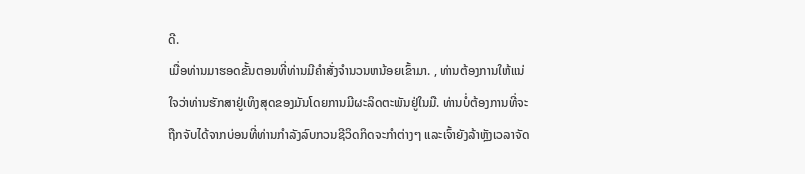ດີ.
ເມື່ອທ່ານມາຮອດຂັ້ນຕອນທີ່ທ່ານມີຄໍາສັ່ງຈໍານວນຫນ້ອຍເຂົ້າມາ. , ທ່ານຕ້ອງການໃຫ້ແນ່ໃຈວ່າທ່ານຮັກສາຢູ່ເທິງສຸດຂອງມັນໂດຍການມີຜະລິດຕະພັນຢູ່ໃນມື. ທ່ານບໍ່ຕ້ອງການທີ່ຈະຖືກຈັບໄດ້ຈາກບ່ອນທີ່ທ່ານກໍາລັງລົບກວນຊີວິດກິດຈະກຳຕ່າງໆ ແລະເຈົ້າຍັງລ້າຫຼັງເວລາຈັດ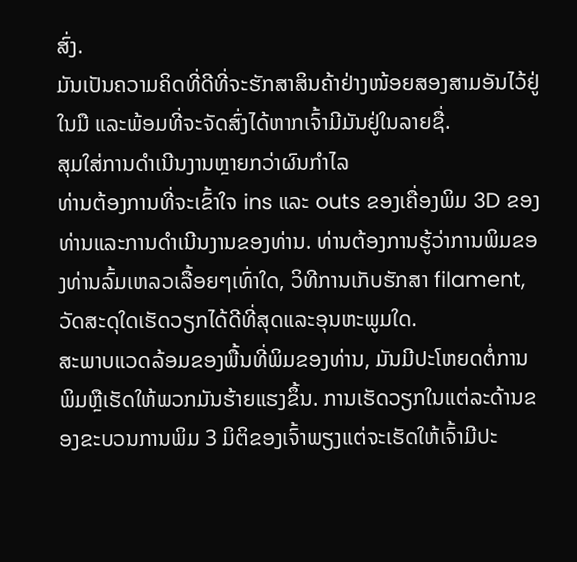ສົ່ງ.
ມັນເປັນຄວາມຄິດທີ່ດີທີ່ຈະຮັກສາສິນຄ້າຢ່າງໜ້ອຍສອງສາມອັນໄວ້ຢູ່ໃນມື ແລະພ້ອມທີ່ຈະຈັດສົ່ງໄດ້ຫາກເຈົ້າມີມັນຢູ່ໃນລາຍຊື່.
ສຸມໃສ່ການດຳເນີນງານຫຼາຍກວ່າຜົນກຳໄລ
ທ່ານຕ້ອງການທີ່ຈະເຂົ້າໃຈ ins ແລະ outs ຂອງເຄື່ອງພິມ 3D ຂອງທ່ານແລະການດໍາເນີນງານຂອງທ່ານ. ທ່ານຕ້ອງການຮູ້ວ່າການພິມຂອງທ່ານລົ້ມເຫລວເລື້ອຍໆເທົ່າໃດ, ວິທີການເກັບຮັກສາ filament, ວັດສະດຸໃດເຮັດວຽກໄດ້ດີທີ່ສຸດແລະອຸນຫະພູມໃດ.
ສະພາບແວດລ້ອມຂອງພື້ນທີ່ພິມຂອງທ່ານ, ມັນມີປະໂຫຍດຕໍ່ການພິມຫຼືເຮັດໃຫ້ພວກມັນຮ້າຍແຮງຂຶ້ນ. ການເຮັດວຽກໃນແຕ່ລະດ້ານຂອງຂະບວນການພິມ 3 ມິຕິຂອງເຈົ້າພຽງແຕ່ຈະເຮັດໃຫ້ເຈົ້າມີປະ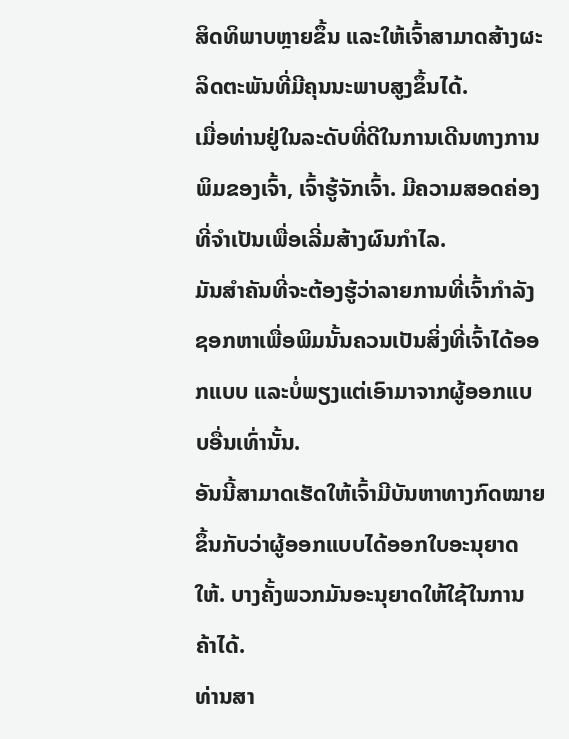ສິດທິພາບຫຼາຍຂຶ້ນ ແລະໃຫ້ເຈົ້າສາມາດສ້າງຜະລິດຕະພັນທີ່ມີຄຸນນະພາບສູງຂຶ້ນໄດ້.
ເມື່ອທ່ານຢູ່ໃນລະດັບທີ່ດີໃນການເດີນທາງການພິມຂອງເຈົ້າ, ເຈົ້າຮູ້ຈັກເຈົ້າ. ມີຄວາມສອດຄ່ອງທີ່ຈຳເປັນເພື່ອເລີ່ມສ້າງຜົນກຳໄລ.
ມັນສຳຄັນທີ່ຈະຕ້ອງຮູ້ວ່າລາຍການທີ່ເຈົ້າກຳລັງຊອກຫາເພື່ອພິມນັ້ນຄວນເປັນສິ່ງທີ່ເຈົ້າໄດ້ອອກແບບ ແລະບໍ່ພຽງແຕ່ເອົາມາຈາກຜູ້ອອກແບບອື່ນເທົ່ານັ້ນ.
ອັນນີ້ສາມາດເຮັດໃຫ້ເຈົ້າມີບັນຫາທາງກົດໝາຍຂຶ້ນກັບວ່າຜູ້ອອກແບບໄດ້ອອກໃບອະນຸຍາດໃຫ້. ບາງຄັ້ງພວກມັນອະນຸຍາດໃຫ້ໃຊ້ໃນການຄ້າໄດ້.
ທ່ານສາ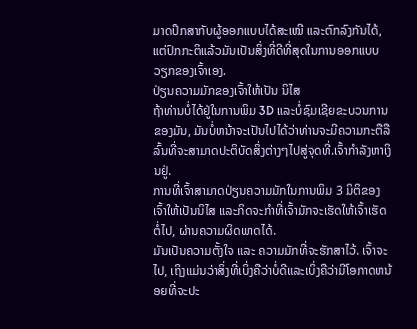ມາດປຶກສາກັບຜູ້ອອກແບບໄດ້ສະເໝີ ແລະຕົກລົງກັນໄດ້, ແຕ່ປົກກະຕິແລ້ວມັນເປັນສິ່ງທີ່ດີທີ່ສຸດໃນການອອກແບບວຽກຂອງເຈົ້າເອງ.
ປ່ຽນຄວາມມັກຂອງເຈົ້າໃຫ້ເປັນ ນິໄສ
ຖ້າທ່ານບໍ່ໄດ້ຢູ່ໃນການພິມ 3D ແລະບໍ່ຊົມເຊີຍຂະບວນການຂອງມັນ, ມັນບໍ່ຫນ້າຈະເປັນໄປໄດ້ວ່າທ່ານຈະມີຄວາມກະຕືລືລົ້ນທີ່ຈະສາມາດປະຕິບັດສິ່ງຕ່າງໆໄປສູ່ຈຸດທີ່.ເຈົ້າກຳລັງຫາເງິນຢູ່.
ການທີ່ເຈົ້າສາມາດປ່ຽນຄວາມມັກໃນການພິມ 3 ມິຕິຂອງເຈົ້າໃຫ້ເປັນນິໄສ ແລະກິດຈະກຳທີ່ເຈົ້າມັກຈະເຮັດໃຫ້ເຈົ້າເຮັດຕໍ່ໄປ, ຜ່ານຄວາມຜິດພາດໄດ້.
ມັນເປັນຄວາມຕັ້ງໃຈ ແລະ ຄວາມມັກທີ່ຈະຮັກສາໄວ້. ເຈົ້າຈະໄປ, ເຖິງແມ່ນວ່າສິ່ງທີ່ເບິ່ງຄືວ່າບໍ່ດີແລະເບິ່ງຄືວ່າມີໂອກາດຫນ້ອຍທີ່ຈະປະ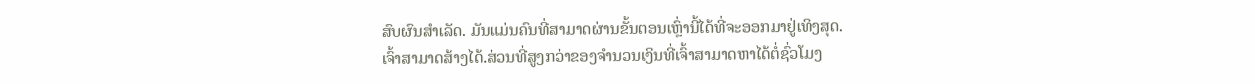ສົບຜົນສໍາເລັດ. ມັນແມ່ນຄົນທີ່ສາມາດຜ່ານຂັ້ນຕອນເຫຼົ່ານີ້ໄດ້ທີ່ຈະອອກມາຢູ່ເທິງສຸດ.
ເຈົ້າສາມາດສ້າງໄດ້.ສ່ວນທີ່ສູງກວ່າຂອງຈຳນວນເງິນທີ່ເຈົ້າສາມາດຫາໄດ້ຕໍ່ຊົ່ວໂມງ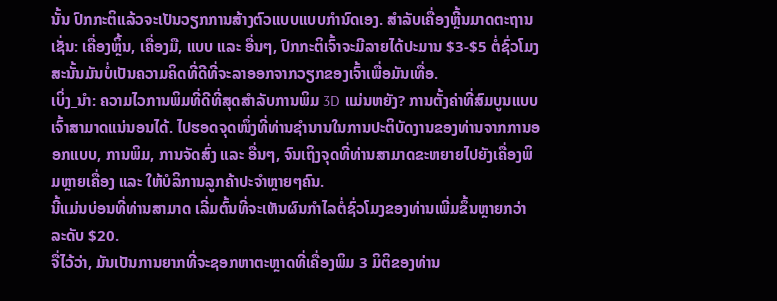ນັ້ນ ປົກກະຕິແລ້ວຈະເປັນວຽກການສ້າງຕົວແບບແບບກຳນົດເອງ. ສຳລັບເຄື່ອງຫຼີ້ນມາດຕະຖານເຊັ່ນ: ເຄື່ອງຫຼິ້ນ, ເຄື່ອງມື, ແບບ ແລະ ອື່ນໆ, ປົກກະຕິເຈົ້າຈະມີລາຍໄດ້ປະມານ $3-$5 ຕໍ່ຊົ່ວໂມງ ສະນັ້ນມັນບໍ່ເປັນຄວາມຄິດທີ່ດີທີ່ຈະລາອອກຈາກວຽກຂອງເຈົ້າເພື່ອມັນເທື່ອ.
ເບິ່ງ_ນຳ: ຄວາມໄວການພິມທີ່ດີທີ່ສຸດສໍາລັບການພິມ 3D ແມ່ນຫຍັງ? ການຕັ້ງຄ່າທີ່ສົມບູນແບບເຈົ້າສາມາດແນ່ນອນໄດ້. ໄປຮອດຈຸດໜຶ່ງທີ່ທ່ານຊຳນານໃນການປະຕິບັດງານຂອງທ່ານຈາກການອອກແບບ, ການພິມ, ການຈັດສົ່ງ ແລະ ອື່ນໆ, ຈົນເຖິງຈຸດທີ່ທ່ານສາມາດຂະຫຍາຍໄປຍັງເຄື່ອງພິມຫຼາຍເຄື່ອງ ແລະ ໃຫ້ບໍລິການລູກຄ້າປະຈຳຫຼາຍໆຄົນ.
ນີ້ແມ່ນບ່ອນທີ່ທ່ານສາມາດ ເລີ່ມຕົ້ນທີ່ຈະເຫັນຜົນກໍາໄລຕໍ່ຊົ່ວໂມງຂອງທ່ານເພີ່ມຂຶ້ນຫຼາຍກວ່າລະດັບ $20.
ຈື່ໄວ້ວ່າ, ມັນເປັນການຍາກທີ່ຈະຊອກຫາຕະຫຼາດທີ່ເຄື່ອງພິມ 3 ມິຕິຂອງທ່ານ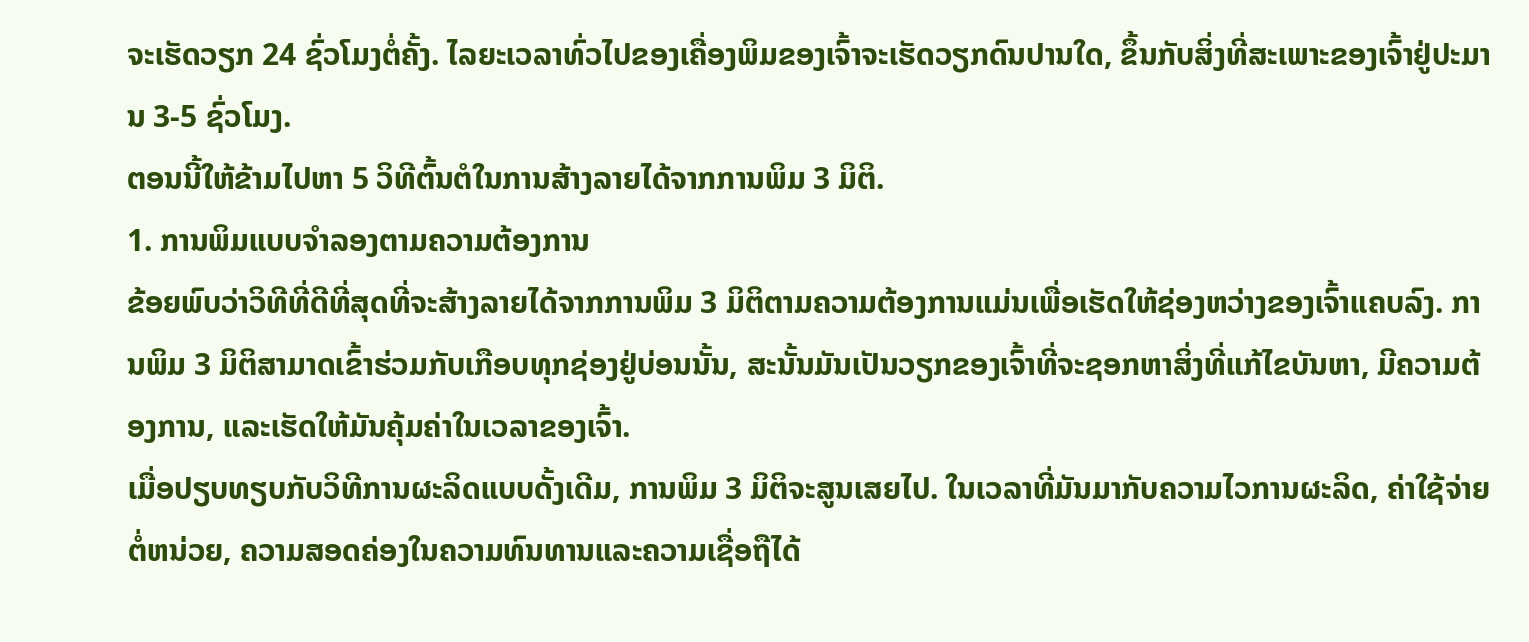ຈະເຮັດວຽກ 24 ຊົ່ວໂມງຕໍ່ຄັ້ງ. ໄລຍະເວລາທົ່ວໄປຂອງເຄື່ອງພິມຂອງເຈົ້າຈະເຮັດວຽກດົນປານໃດ, ຂຶ້ນກັບສິ່ງທີ່ສະເພາະຂອງເຈົ້າຢູ່ປະມານ 3-5 ຊົ່ວໂມງ.
ຕອນນີ້ໃຫ້ຂ້າມໄປຫາ 5 ວິທີຕົ້ນຕໍໃນການສ້າງລາຍໄດ້ຈາກການພິມ 3 ມິຕິ.
1. ການພິມແບບຈໍາລອງຕາມຄວາມຕ້ອງການ
ຂ້ອຍພົບວ່າວິທີທີ່ດີທີ່ສຸດທີ່ຈະສ້າງລາຍໄດ້ຈາກການພິມ 3 ມິຕິຕາມຄວາມຕ້ອງການແມ່ນເພື່ອເຮັດໃຫ້ຊ່ອງຫວ່າງຂອງເຈົ້າແຄບລົງ. ການພິມ 3 ມິຕິສາມາດເຂົ້າຮ່ວມກັບເກືອບທຸກຊ່ອງຢູ່ບ່ອນນັ້ນ, ສະນັ້ນມັນເປັນວຽກຂອງເຈົ້າທີ່ຈະຊອກຫາສິ່ງທີ່ແກ້ໄຂບັນຫາ, ມີຄວາມຕ້ອງການ, ແລະເຮັດໃຫ້ມັນຄຸ້ມຄ່າໃນເວລາຂອງເຈົ້າ.
ເມື່ອປຽບທຽບກັບວິທີການຜະລິດແບບດັ້ງເດີມ, ການພິມ 3 ມິຕິຈະສູນເສຍໄປ. ໃນເວລາທີ່ມັນມາກັບຄວາມໄວການຜະລິດ, ຄ່າໃຊ້ຈ່າຍຕໍ່ຫນ່ວຍ, ຄວາມສອດຄ່ອງໃນຄວາມທົນທານແລະຄວາມເຊື່ອຖືໄດ້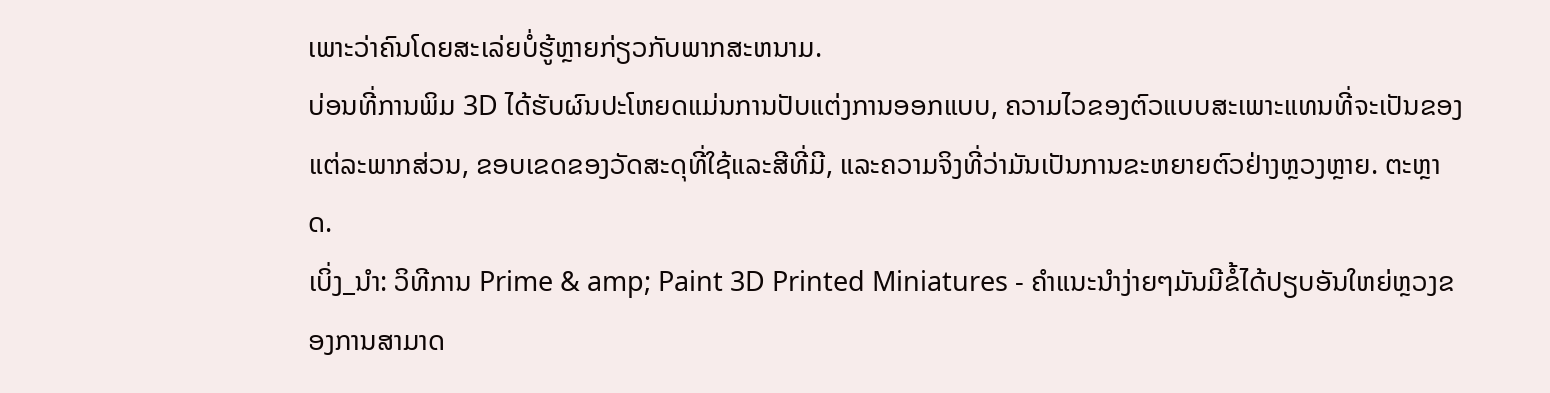ເພາະວ່າຄົນໂດຍສະເລ່ຍບໍ່ຮູ້ຫຼາຍກ່ຽວກັບພາກສະຫນາມ.
ບ່ອນທີ່ການພິມ 3D ໄດ້ຮັບຜົນປະໂຫຍດແມ່ນການປັບແຕ່ງການອອກແບບ, ຄວາມໄວຂອງຕົວແບບສະເພາະແທນທີ່ຈະເປັນຂອງແຕ່ລະພາກສ່ວນ, ຂອບເຂດຂອງວັດສະດຸທີ່ໃຊ້ແລະສີທີ່ມີ, ແລະຄວາມຈິງທີ່ວ່າມັນເປັນການຂະຫຍາຍຕົວຢ່າງຫຼວງຫຼາຍ. ຕະຫຼາດ.
ເບິ່ງ_ນຳ: ວິທີການ Prime & amp; Paint 3D Printed Miniatures - ຄໍາແນະນໍາງ່າຍໆມັນມີຂໍ້ໄດ້ປຽບອັນໃຫຍ່ຫຼວງຂອງການສາມາດ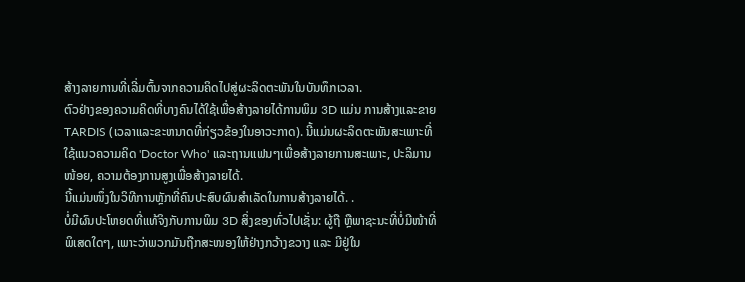ສ້າງລາຍການທີ່ເລີ່ມຕົ້ນຈາກຄວາມຄິດໄປສູ່ຜະລິດຕະພັນໃນບັນທຶກເວລາ.
ຕົວຢ່າງຂອງຄວາມຄິດທີ່ບາງຄົນໄດ້ໃຊ້ເພື່ອສ້າງລາຍໄດ້ການພິມ 3D ແມ່ນ ການສ້າງແລະຂາຍ TARDIS (ເວລາແລະຂະຫນາດທີ່ກ່ຽວຂ້ອງໃນອາວະກາດ). ນີ້ແມ່ນຜະລິດຕະພັນສະເພາະທີ່ໃຊ້ແນວຄວາມຄິດ 'Doctor Who' ແລະຖານແຟນໆເພື່ອສ້າງລາຍການສະເພາະ, ປະລິມານໜ້ອຍ, ຄວາມຕ້ອງການສູງເພື່ອສ້າງລາຍໄດ້.
ນີ້ແມ່ນໜຶ່ງໃນວິທີການຫຼັກທີ່ຄົນປະສົບຜົນສຳເລັດໃນການສ້າງລາຍໄດ້. .
ບໍ່ມີຜົນປະໂຫຍດທີ່ແທ້ຈິງກັບການພິມ 3D ສິ່ງຂອງທົ່ວໄປເຊັ່ນ: ຜູ້ຖື ຫຼືພາຊະນະທີ່ບໍ່ມີໜ້າທີ່ພິເສດໃດໆ, ເພາະວ່າພວກມັນຖືກສະໜອງໃຫ້ຢ່າງກວ້າງຂວາງ ແລະ ມີຢູ່ໃນ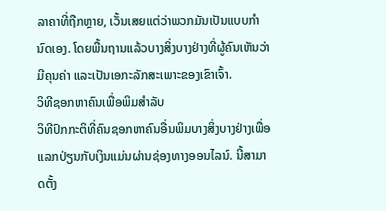ລາຄາທີ່ຖືກຫຼາຍ, ເວັ້ນເສຍແຕ່ວ່າພວກມັນເປັນແບບກຳນົດເອງ. ໂດຍພື້ນຖານແລ້ວບາງສິ່ງບາງຢ່າງທີ່ຜູ້ຄົນເຫັນວ່າມີຄຸນຄ່າ ແລະເປັນເອກະລັກສະເພາະຂອງເຂົາເຈົ້າ.
ວິທີຊອກຫາຄົນເພື່ອພິມສໍາລັບ
ວິທີປົກກະຕິທີ່ຄົນຊອກຫາຄົນອື່ນພິມບາງສິ່ງບາງຢ່າງເພື່ອແລກປ່ຽນກັບເງິນແມ່ນຜ່ານຊ່ອງທາງອອນໄລນ໌. ນີ້ສາມາດຕັ້ງ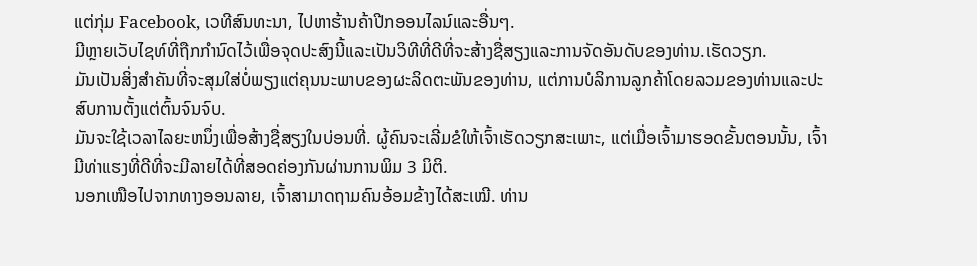ແຕ່ກຸ່ມ Facebook, ເວທີສົນທະນາ, ໄປຫາຮ້ານຄ້າປີກອອນໄລນ໌ແລະອື່ນໆ.
ມີຫຼາຍເວັບໄຊທ໌ທີ່ຖືກກໍານົດໄວ້ເພື່ອຈຸດປະສົງນີ້ແລະເປັນວິທີທີ່ດີທີ່ຈະສ້າງຊື່ສຽງແລະການຈັດອັນດັບຂອງທ່ານ.ເຮັດວຽກ.
ມັນເປັນສິ່ງສໍາຄັນທີ່ຈະສຸມໃສ່ບໍ່ພຽງແຕ່ຄຸນນະພາບຂອງຜະລິດຕະພັນຂອງທ່ານ, ແຕ່ການບໍລິການລູກຄ້າໂດຍລວມຂອງທ່ານແລະປະສົບການຕັ້ງແຕ່ຕົ້ນຈົນຈົບ.
ມັນຈະໃຊ້ເວລາໄລຍະຫນຶ່ງເພື່ອສ້າງຊື່ສຽງໃນບ່ອນທີ່. ຜູ້ຄົນຈະເລີ່ມຂໍໃຫ້ເຈົ້າເຮັດວຽກສະເພາະ, ແຕ່ເມື່ອເຈົ້າມາຮອດຂັ້ນຕອນນັ້ນ, ເຈົ້າມີທ່າແຮງທີ່ດີທີ່ຈະມີລາຍໄດ້ທີ່ສອດຄ່ອງກັນຜ່ານການພິມ 3 ມິຕິ.
ນອກເໜືອໄປຈາກທາງອອນລາຍ, ເຈົ້າສາມາດຖາມຄົນອ້ອມຂ້າງໄດ້ສະເໝີ. ທ່ານ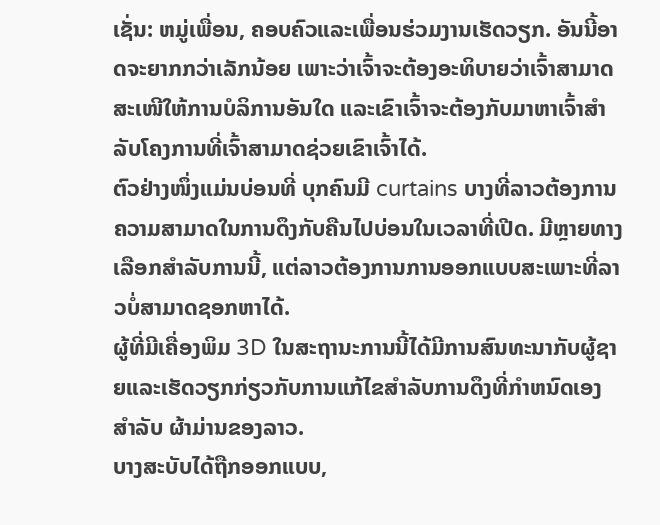ເຊັ່ນ: ຫມູ່ເພື່ອນ, ຄອບຄົວແລະເພື່ອນຮ່ວມງານເຮັດວຽກ. ອັນນີ້ອາດຈະຍາກກວ່າເລັກນ້ອຍ ເພາະວ່າເຈົ້າຈະຕ້ອງອະທິບາຍວ່າເຈົ້າສາມາດສະເໜີໃຫ້ການບໍລິການອັນໃດ ແລະເຂົາເຈົ້າຈະຕ້ອງກັບມາຫາເຈົ້າສຳລັບໂຄງການທີ່ເຈົ້າສາມາດຊ່ວຍເຂົາເຈົ້າໄດ້.
ຕົວຢ່າງໜຶ່ງແມ່ນບ່ອນທີ່ ບຸກຄົນມີ curtains ບາງທີ່ລາວຕ້ອງການຄວາມສາມາດໃນການດຶງກັບຄືນໄປບ່ອນໃນເວລາທີ່ເປີດ. ມີຫຼາຍທາງເລືອກສໍາລັບການນີ້, ແຕ່ລາວຕ້ອງການການອອກແບບສະເພາະທີ່ລາວບໍ່ສາມາດຊອກຫາໄດ້.
ຜູ້ທີ່ມີເຄື່ອງພິມ 3D ໃນສະຖານະການນີ້ໄດ້ມີການສົນທະນາກັບຜູ້ຊາຍແລະເຮັດວຽກກ່ຽວກັບການແກ້ໄຂສໍາລັບການດຶງທີ່ກໍາຫນົດເອງສໍາລັບ ຜ້າມ່ານຂອງລາວ.
ບາງສະບັບໄດ້ຖືກອອກແບບ,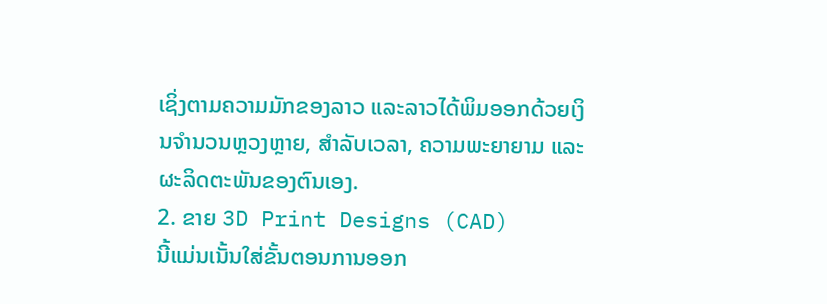ເຊິ່ງຕາມຄວາມມັກຂອງລາວ ແລະລາວໄດ້ພິມອອກດ້ວຍເງິນຈໍານວນຫຼວງຫຼາຍ, ສໍາລັບເວລາ, ຄວາມພະຍາຍາມ ແລະຜະລິດຕະພັນຂອງຕົນເອງ.
2. ຂາຍ 3D Print Designs (CAD)
ນີ້ແມ່ນເນັ້ນໃສ່ຂັ້ນຕອນການອອກ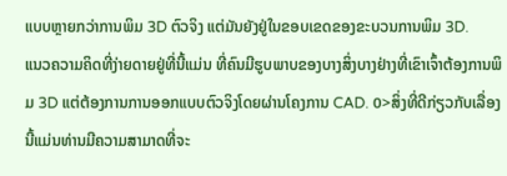ແບບຫຼາຍກວ່າການພິມ 3D ຕົວຈິງ ແຕ່ມັນຍັງຢູ່ໃນຂອບເຂດຂອງຂະບວນການພິມ 3D.
ແນວຄວາມຄິດທີ່ງ່າຍດາຍຢູ່ທີ່ນີ້ແມ່ນ ທີ່ຄົນມີຮູບພາບຂອງບາງສິ່ງບາງຢ່າງທີ່ເຂົາເຈົ້າຕ້ອງການພິມ 3D ແຕ່ຕ້ອງການການອອກແບບຕົວຈິງໂດຍຜ່ານໂຄງການ CAD. 0>ສິ່ງທີ່ດີກ່ຽວກັບເລື່ອງນີ້ແມ່ນທ່ານມີຄວາມສາມາດທີ່ຈະ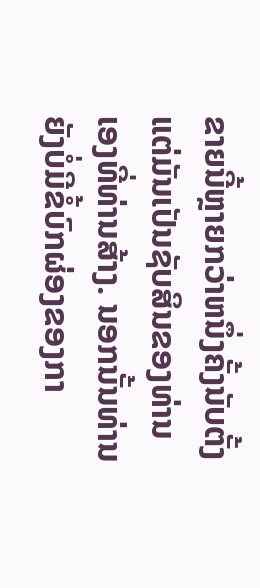ຂາຍນີ້ຫຼາຍກວ່າຫນຶ່ງຄັ້ງນັບຕັ້ງແຕ່ມັນເປັນຊັບສິນຂອງທ່ານເອງທີ່ທ່ານສ້າງ. ນອກນັ້ນທ່ານຍັງບໍ່ມີຂໍ້ບົກຜ່ອງຂອງກາ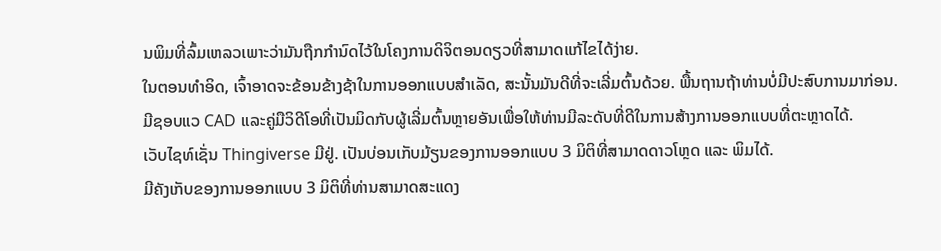ນພິມທີ່ລົ້ມເຫລວເພາະວ່າມັນຖືກກໍານົດໄວ້ໃນໂຄງການດິຈິຕອນດຽວທີ່ສາມາດແກ້ໄຂໄດ້ງ່າຍ.
ໃນຕອນທໍາອິດ, ເຈົ້າອາດຈະຂ້ອນຂ້າງຊ້າໃນການອອກແບບສໍາເລັດ, ສະນັ້ນມັນດີທີ່ຈະເລີ່ມຕົ້ນດ້ວຍ. ພື້ນຖານຖ້າທ່ານບໍ່ມີປະສົບການມາກ່ອນ.
ມີຊອບແວ CAD ແລະຄູ່ມືວິດີໂອທີ່ເປັນມິດກັບຜູ້ເລີ່ມຕົ້ນຫຼາຍອັນເພື່ອໃຫ້ທ່ານມີລະດັບທີ່ດີໃນການສ້າງການອອກແບບທີ່ຕະຫຼາດໄດ້.
ເວັບໄຊທ໌ເຊັ່ນ Thingiverse ມີຢູ່. ເປັນບ່ອນເກັບມ້ຽນຂອງການອອກແບບ 3 ມິຕິທີ່ສາມາດດາວໂຫຼດ ແລະ ພິມໄດ້.
ມີຄັງເກັບຂອງການອອກແບບ 3 ມິຕິທີ່ທ່ານສາມາດສະແດງ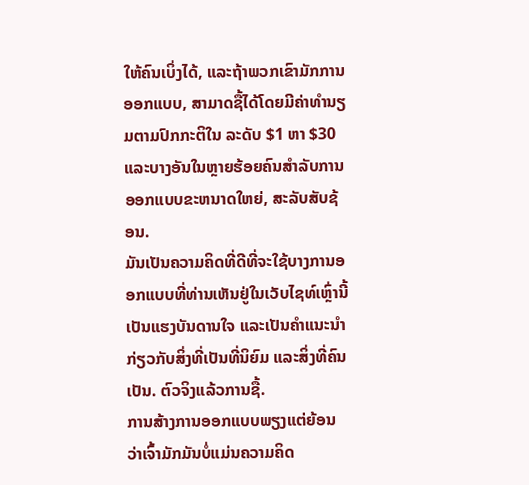ໃຫ້ຄົນເບິ່ງໄດ້, ແລະຖ້າພວກເຂົາມັກການອອກແບບ, ສາມາດຊື້ໄດ້ໂດຍມີຄ່າທຳນຽມຕາມປົກກະຕິໃນ ລະດັບ $1 ຫາ $30 ແລະບາງອັນໃນຫຼາຍຮ້ອຍຄົນສໍາລັບການອອກແບບຂະຫນາດໃຫຍ່, ສະລັບສັບຊ້ອນ.
ມັນເປັນຄວາມຄິດທີ່ດີທີ່ຈະໃຊ້ບາງການອອກແບບທີ່ທ່ານເຫັນຢູ່ໃນເວັບໄຊທ໌ເຫຼົ່ານີ້ເປັນແຮງບັນດານໃຈ ແລະເປັນຄໍາແນະນໍາກ່ຽວກັບສິ່ງທີ່ເປັນທີ່ນິຍົມ ແລະສິ່ງທີ່ຄົນເປັນ. ຕົວຈິງແລ້ວການຊື້.
ການສ້າງການອອກແບບພຽງແຕ່ຍ້ອນວ່າເຈົ້າມັກມັນບໍ່ແມ່ນຄວາມຄິດ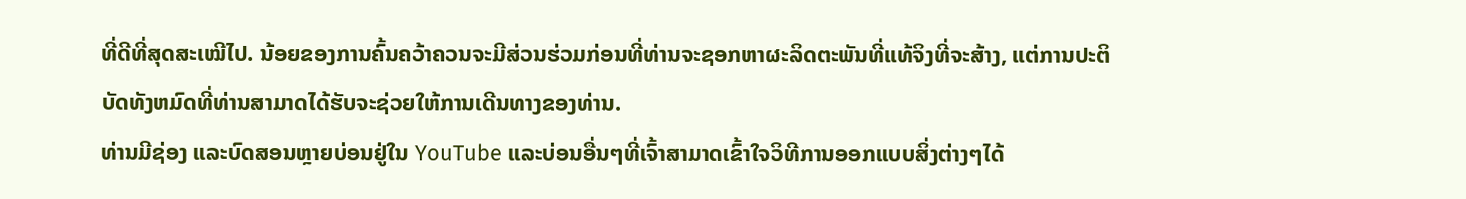ທີ່ດີທີ່ສຸດສະເໝີໄປ. ນ້ອຍຂອງການຄົ້ນຄວ້າຄວນຈະມີສ່ວນຮ່ວມກ່ອນທີ່ທ່ານຈະຊອກຫາຜະລິດຕະພັນທີ່ແທ້ຈິງທີ່ຈະສ້າງ, ແຕ່ການປະຕິບັດທັງຫມົດທີ່ທ່ານສາມາດໄດ້ຮັບຈະຊ່ວຍໃຫ້ການເດີນທາງຂອງທ່ານ.
ທ່ານມີຊ່ອງ ແລະບົດສອນຫຼາຍບ່ອນຢູ່ໃນ YouTube ແລະບ່ອນອື່ນໆທີ່ເຈົ້າສາມາດເຂົ້າໃຈວິທີການອອກແບບສິ່ງຕ່າງໆໄດ້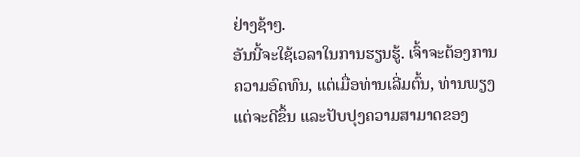ຢ່າງຊ້າໆ.
ອັນນີ້ຈະໃຊ້ເວລາໃນການຮຽນຮູ້. ເຈົ້າຈະຕ້ອງການຄວາມອົດທົນ, ແຕ່ເມື່ອທ່ານເລີ່ມຕົ້ນ, ທ່ານພຽງແຕ່ຈະດີຂຶ້ນ ແລະປັບປຸງຄວາມສາມາດຂອງ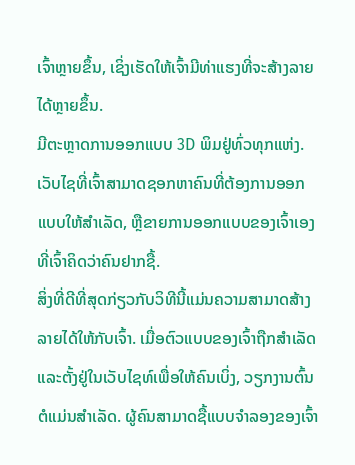ເຈົ້າຫຼາຍຂຶ້ນ, ເຊິ່ງເຮັດໃຫ້ເຈົ້າມີທ່າແຮງທີ່ຈະສ້າງລາຍໄດ້ຫຼາຍຂຶ້ນ.
ມີຕະຫຼາດການອອກແບບ 3D ພິມຢູ່ທົ່ວທຸກແຫ່ງ. ເວັບໄຊທີ່ເຈົ້າສາມາດຊອກຫາຄົນທີ່ຕ້ອງການອອກແບບໃຫ້ສຳເລັດ, ຫຼືຂາຍການອອກແບບຂອງເຈົ້າເອງທີ່ເຈົ້າຄິດວ່າຄົນຢາກຊື້.
ສິ່ງທີ່ດີທີ່ສຸດກ່ຽວກັບວິທີນີ້ແມ່ນຄວາມສາມາດສ້າງລາຍໄດ້ໃຫ້ກັບເຈົ້າ. ເມື່ອຕົວແບບຂອງເຈົ້າຖືກສໍາເລັດແລະຕັ້ງຢູ່ໃນເວັບໄຊທ໌ເພື່ອໃຫ້ຄົນເບິ່ງ, ວຽກງານຕົ້ນຕໍແມ່ນສໍາເລັດ. ຜູ້ຄົນສາມາດຊື້ແບບຈໍາລອງຂອງເຈົ້າ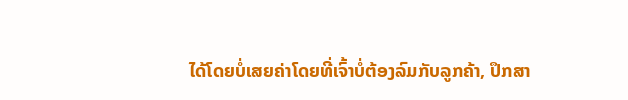ໄດ້ໂດຍບໍ່ເສຍຄ່າໂດຍທີ່ເຈົ້າບໍ່ຕ້ອງລົມກັບລູກຄ້າ, ປຶກສາ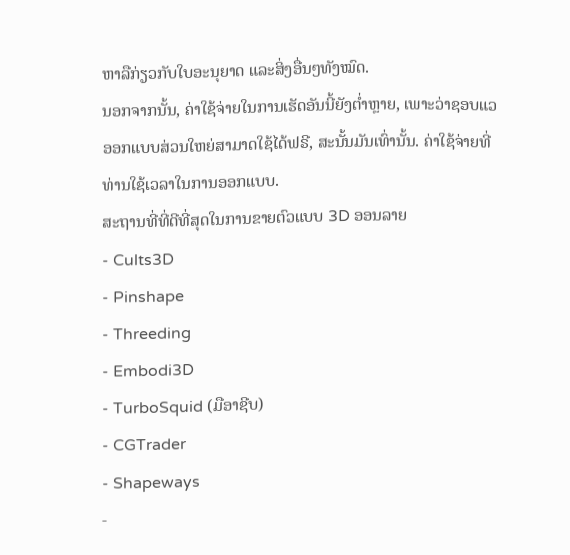ຫາລືກ່ຽວກັບໃບອະນຸຍາດ ແລະສິ່ງອື່ນໆທັງໝົດ.
ນອກຈາກນັ້ນ, ຄ່າໃຊ້ຈ່າຍໃນການເຮັດອັນນີ້ຍັງຕໍ່າຫຼາຍ, ເພາະວ່າຊອບແວອອກແບບສ່ວນໃຫຍ່ສາມາດໃຊ້ໄດ້ຟຣີ, ສະນັ້ນມັນເທົ່ານັ້ນ. ຄ່າໃຊ້ຈ່າຍທີ່ທ່ານໃຊ້ເວລາໃນການອອກແບບ.
ສະຖານທີ່ທີ່ດີທີ່ສຸດໃນການຂາຍຕົວແບບ 3D ອອນລາຍ
- Cults3D
- Pinshape
- Threeding
- Embodi3D
- TurboSquid (ມືອາຊີບ)
- CGTrader
- Shapeways
-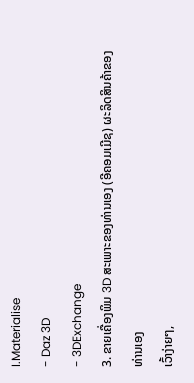I.Materialise
- Daz 3D
- 3DExchange
3. ຂາຍເຄື່ອງພິມ 3D ສະເພາະຂອງທ່ານເອງ (ອີຄອມເມີຊ) ຜະລິດສິນຄ້າຂອງທ່ານເອງ
ເວົ້າງ່າຍໆ,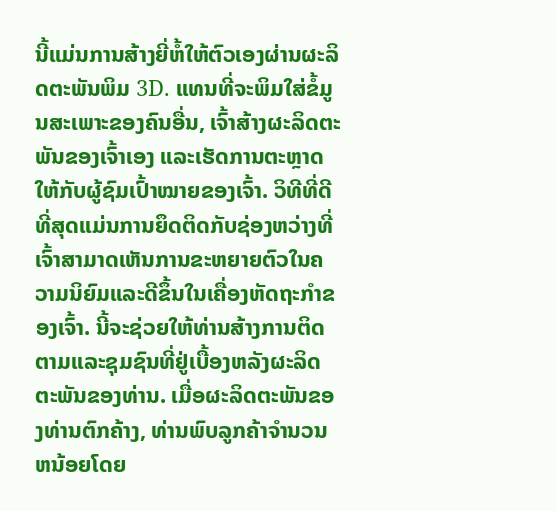ນີ້ແມ່ນການສ້າງຍີ່ຫໍ້ໃຫ້ຕົວເອງຜ່ານຜະລິດຕະພັນພິມ 3D. ແທນທີ່ຈະພິມໃສ່ຂໍ້ມູນສະເພາະຂອງຄົນອື່ນ, ເຈົ້າສ້າງຜະລິດຕະພັນຂອງເຈົ້າເອງ ແລະເຮັດການຕະຫຼາດໃຫ້ກັບຜູ້ຊົມເປົ້າໝາຍຂອງເຈົ້າ. ວິທີທີ່ດີທີ່ສຸດແມ່ນການຍຶດຕິດກັບຊ່ອງຫວ່າງທີ່ເຈົ້າສາມາດເຫັນການຂະຫຍາຍຕົວໃນຄວາມນິຍົມແລະດີຂຶ້ນໃນເຄື່ອງຫັດຖະກໍາຂອງເຈົ້າ. ນີ້ຈະຊ່ວຍໃຫ້ທ່ານສ້າງການຕິດຕາມແລະຊຸມຊົນທີ່ຢູ່ເບື້ອງຫລັງຜະລິດຕະພັນຂອງທ່ານ. ເມື່ອຜະລິດຕະພັນຂອງທ່ານຕົກຄ້າງ, ທ່ານພົບລູກຄ້າຈໍານວນຫນ້ອຍໂດຍ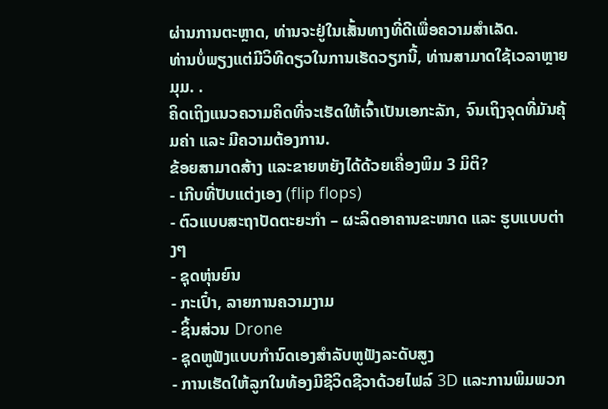ຜ່ານການຕະຫຼາດ, ທ່ານຈະຢູ່ໃນເສັ້ນທາງທີ່ດີເພື່ອຄວາມສໍາເລັດ.
ທ່ານບໍ່ພຽງແຕ່ມີວິທີດຽວໃນການເຮັດວຽກນີ້, ທ່ານສາມາດໃຊ້ເວລາຫຼາຍມຸມ. .
ຄິດເຖິງແນວຄວາມຄິດທີ່ຈະເຮັດໃຫ້ເຈົ້າເປັນເອກະລັກ, ຈົນເຖິງຈຸດທີ່ມັນຄຸ້ມຄ່າ ແລະ ມີຄວາມຕ້ອງການ.
ຂ້ອຍສາມາດສ້າງ ແລະຂາຍຫຍັງໄດ້ດ້ວຍເຄື່ອງພິມ 3 ມິຕິ?
- ເກີບທີ່ປັບແຕ່ງເອງ (flip flops)
- ຕົວແບບສະຖາປັດຕະຍະກຳ – ຜະລິດອາຄານຂະໜາດ ແລະ ຮູບແບບຕ່າງໆ
- ຊຸດຫຸ່ນຍົນ
- ກະເປົ໋າ, ລາຍການຄວາມງາມ
- ຊິ້ນສ່ວນ Drone
- ຊຸດຫູຟັງແບບກຳນົດເອງສຳລັບຫູຟັງລະດັບສູງ
- ການເຮັດໃຫ້ລູກໃນທ້ອງມີຊີວິດຊີວາດ້ວຍໄຟລ໌ 3D ແລະການພິມພວກ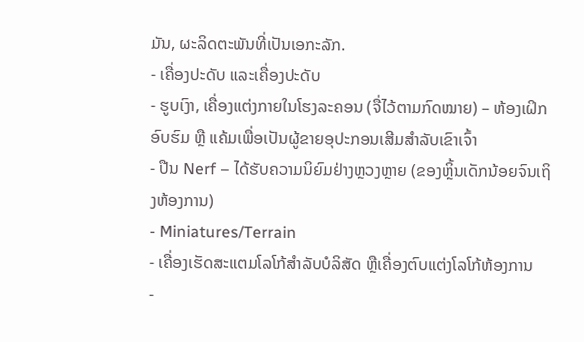ມັນ, ຜະລິດຕະພັນທີ່ເປັນເອກະລັກ.
- ເຄື່ອງປະດັບ ແລະເຄື່ອງປະດັບ
- ຮູບເງົາ, ເຄື່ອງແຕ່ງກາຍໃນໂຮງລະຄອນ (ຈື່ໄວ້ຕາມກົດໝາຍ) – ຫ້ອງເຝິກອົບຮົມ ຫຼື ແຄ້ມເພື່ອເປັນຜູ້ຂາຍອຸປະກອນເສີມສຳລັບເຂົາເຈົ້າ
- ປືນ Nerf – ໄດ້ຮັບຄວາມນິຍົມຢ່າງຫຼວງຫຼາຍ (ຂອງຫຼິ້ນເດັກນ້ອຍຈົນເຖິງຫ້ອງການ)
- Miniatures/Terrain
- ເຄື່ອງເຮັດສະແຕມໂລໂກ້ສຳລັບບໍລິສັດ ຫຼືເຄື່ອງຕົບແຕ່ງໂລໂກ້ຫ້ອງການ
-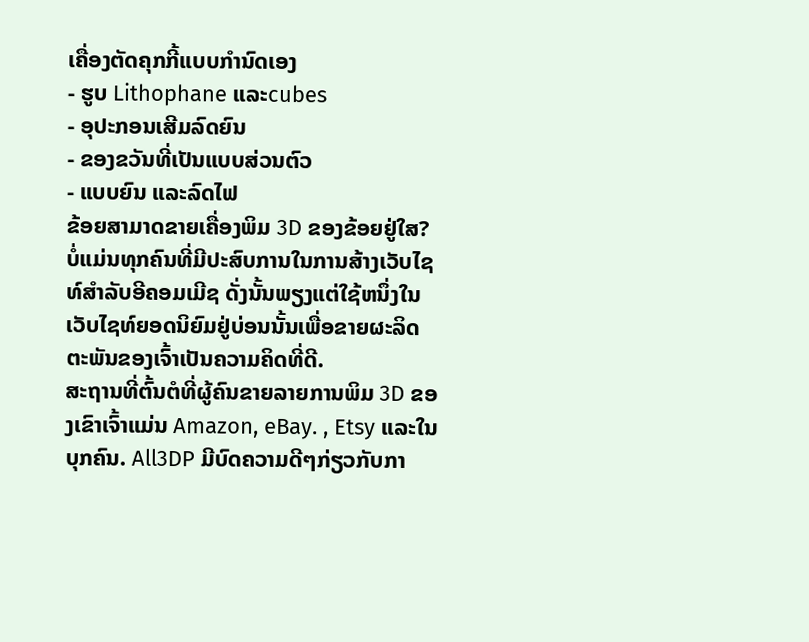ເຄື່ອງຕັດຄຸກກີ້ແບບກຳນົດເອງ
- ຮູບ Lithophane ແລະcubes
- ອຸປະກອນເສີມລົດຍົນ
- ຂອງຂວັນທີ່ເປັນແບບສ່ວນຕົວ
- ແບບຍົນ ແລະລົດໄຟ
ຂ້ອຍສາມາດຂາຍເຄື່ອງພິມ 3D ຂອງຂ້ອຍຢູ່ໃສ?
ບໍ່ແມ່ນທຸກຄົນທີ່ມີປະສົບການໃນການສ້າງເວັບໄຊທ໌ສໍາລັບອີຄອມເມີຊ ດັ່ງນັ້ນພຽງແຕ່ໃຊ້ຫນຶ່ງໃນເວັບໄຊທ໌ຍອດນິຍົມຢູ່ບ່ອນນັ້ນເພື່ອຂາຍຜະລິດຕະພັນຂອງເຈົ້າເປັນຄວາມຄິດທີ່ດີ.
ສະຖານທີ່ຕົ້ນຕໍທີ່ຜູ້ຄົນຂາຍລາຍການພິມ 3D ຂອງເຂົາເຈົ້າແມ່ນ Amazon, eBay. , Etsy ແລະໃນບຸກຄົນ. All3DP ມີບົດຄວາມດີໆກ່ຽວກັບກາ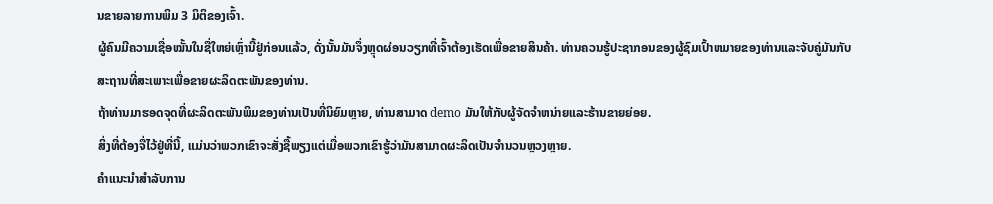ນຂາຍລາຍການພິມ 3 ມິຕິຂອງເຈົ້າ.
ຜູ້ຄົນມີຄວາມເຊື່ອໝັ້ນໃນຊື່ໃຫຍ່ເຫຼົ່ານີ້ຢູ່ກ່ອນແລ້ວ, ດັ່ງນັ້ນມັນຈຶ່ງຫຼຸດຜ່ອນວຽກທີ່ເຈົ້າຕ້ອງເຮັດເພື່ອຂາຍສິນຄ້າ. ທ່ານຄວນຮູ້ປະຊາກອນຂອງຜູ້ຊົມເປົ້າຫມາຍຂອງທ່ານແລະຈັບຄູ່ມັນກັບສະຖານທີ່ສະເພາະເພື່ອຂາຍຜະລິດຕະພັນຂອງທ່ານ.
ຖ້າທ່ານມາຮອດຈຸດທີ່ຜະລິດຕະພັນພິມຂອງທ່ານເປັນທີ່ນິຍົມຫຼາຍ, ທ່ານສາມາດ demo ມັນໃຫ້ກັບຜູ້ຈັດຈໍາຫນ່າຍແລະຮ້ານຂາຍຍ່ອຍ.
ສິ່ງທີ່ຕ້ອງຈື່ໄວ້ຢູ່ທີ່ນີ້, ແມ່ນວ່າພວກເຂົາຈະສັ່ງຊື້ພຽງແຕ່ເມື່ອພວກເຂົາຮູ້ວ່າມັນສາມາດຜະລິດເປັນຈໍານວນຫຼວງຫຼາຍ.
ຄໍາແນະນໍາສໍາລັບການ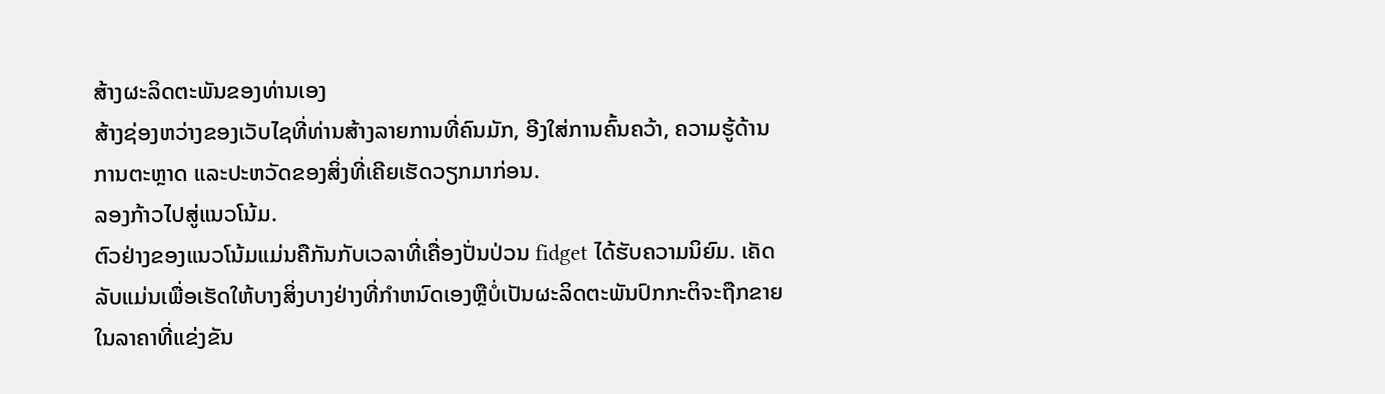ສ້າງຜະລິດຕະພັນຂອງທ່ານເອງ
ສ້າງຊ່ອງຫວ່າງຂອງເວັບໄຊທີ່ທ່ານສ້າງລາຍການທີ່ຄົນມັກ, ອີງໃສ່ການຄົ້ນຄວ້າ, ຄວາມຮູ້ດ້ານການຕະຫຼາດ ແລະປະຫວັດຂອງສິ່ງທີ່ເຄີຍເຮັດວຽກມາກ່ອນ.
ລອງກ້າວໄປສູ່ແນວໂນ້ມ.
ຕົວຢ່າງຂອງແນວໂນ້ມແມ່ນຄືກັນກັບເວລາທີ່ເຄື່ອງປັ່ນປ່ວນ fidget ໄດ້ຮັບຄວາມນິຍົມ. ເຄັດລັບແມ່ນເພື່ອເຮັດໃຫ້ບາງສິ່ງບາງຢ່າງທີ່ກໍາຫນົດເອງຫຼືບໍ່ເປັນຜະລິດຕະພັນປົກກະຕິຈະຖືກຂາຍໃນລາຄາທີ່ແຂ່ງຂັນ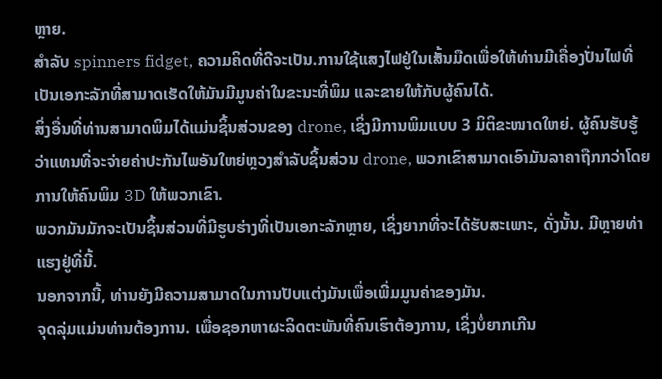ຫຼາຍ.
ສໍາລັບ spinners fidget, ຄວາມຄິດທີ່ດີຈະເປັນ.ການໃຊ້ແສງໄຟຢູ່ໃນເສັ້ນມືດເພື່ອໃຫ້ທ່ານມີເຄື່ອງປັ່ນໄຟທີ່ເປັນເອກະລັກທີ່ສາມາດເຮັດໃຫ້ມັນມີມູນຄ່າໃນຂະນະທີ່ພິມ ແລະຂາຍໃຫ້ກັບຜູ້ຄົນໄດ້.
ສິ່ງອື່ນທີ່ທ່ານສາມາດພິມໄດ້ແມ່ນຊິ້ນສ່ວນຂອງ drone, ເຊິ່ງມີການພິມແບບ 3 ມິຕິຂະໜາດໃຫຍ່. ຜູ້ຄົນຮັບຮູ້ວ່າແທນທີ່ຈະຈ່າຍຄ່າປະກັນໄພອັນໃຫຍ່ຫຼວງສໍາລັບຊິ້ນສ່ວນ drone, ພວກເຂົາສາມາດເອົາມັນລາຄາຖືກກວ່າໂດຍການໃຫ້ຄົນພິມ 3D ໃຫ້ພວກເຂົາ.
ພວກມັນມັກຈະເປັນຊິ້ນສ່ວນທີ່ມີຮູບຮ່າງທີ່ເປັນເອກະລັກຫຼາຍ, ເຊິ່ງຍາກທີ່ຈະໄດ້ຮັບສະເພາະ, ດັ່ງນັ້ນ. ມີຫຼາຍທ່າແຮງຢູ່ທີ່ນີ້.
ນອກຈາກນີ້, ທ່ານຍັງມີຄວາມສາມາດໃນການປັບແຕ່ງມັນເພື່ອເພີ່ມມູນຄ່າຂອງມັນ.
ຈຸດລຸ່ມແມ່ນທ່ານຕ້ອງການ. ເພື່ອຊອກຫາຜະລິດຕະພັນທີ່ຄົນເຮົາຕ້ອງການ, ເຊິ່ງບໍ່ຍາກເກີນ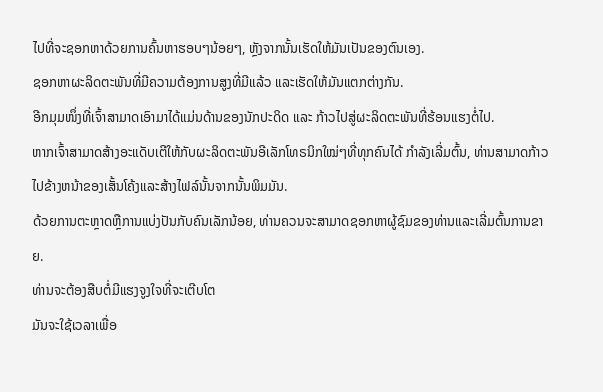ໄປທີ່ຈະຊອກຫາດ້ວຍການຄົ້ນຫາຮອບໆນ້ອຍໆ, ຫຼັງຈາກນັ້ນເຮັດໃຫ້ມັນເປັນຂອງຕົນເອງ.
ຊອກຫາຜະລິດຕະພັນທີ່ມີຄວາມຕ້ອງການສູງທີ່ມີແລ້ວ ແລະເຮັດໃຫ້ມັນແຕກຕ່າງກັນ.
ອີກມຸມໜຶ່ງທີ່ເຈົ້າສາມາດເອົາມາໄດ້ແມ່ນດ້ານຂອງນັກປະດິດ ແລະ ກ້າວໄປສູ່ຜະລິດຕະພັນທີ່ຮ້ອນແຮງຕໍ່ໄປ.
ຫາກເຈົ້າສາມາດສ້າງອະແດັບເຕີໃຫ້ກັບຜະລິດຕະພັນອີເລັກໂທຣນິກໃໝ່ໆທີ່ທຸກຄົນໄດ້ ກໍາລັງເລີ່ມຕົ້ນ, ທ່ານສາມາດກ້າວໄປຂ້າງຫນ້າຂອງເສັ້ນໂຄ້ງແລະສ້າງໄຟລ໌ນັ້ນຈາກນັ້ນພິມມັນ.
ດ້ວຍການຕະຫຼາດຫຼືການແບ່ງປັນກັບຄົນເລັກນ້ອຍ, ທ່ານຄວນຈະສາມາດຊອກຫາຜູ້ຊົມຂອງທ່ານແລະເລີ່ມຕົ້ນການຂາຍ.
ທ່ານຈະຕ້ອງສືບຕໍ່ມີແຮງຈູງໃຈທີ່ຈະເຕີບໂຕ
ມັນຈະໃຊ້ເວລາເພື່ອ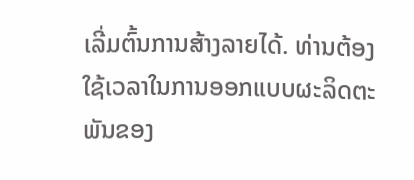ເລີ່ມຕົ້ນການສ້າງລາຍໄດ້. ທ່ານຕ້ອງໃຊ້ເວລາໃນການອອກແບບຜະລິດຕະພັນຂອງ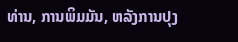ທ່ານ, ການພິມມັນ, ຫລັງການປຸງ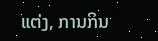ແຕ່ງ, ການກິນ